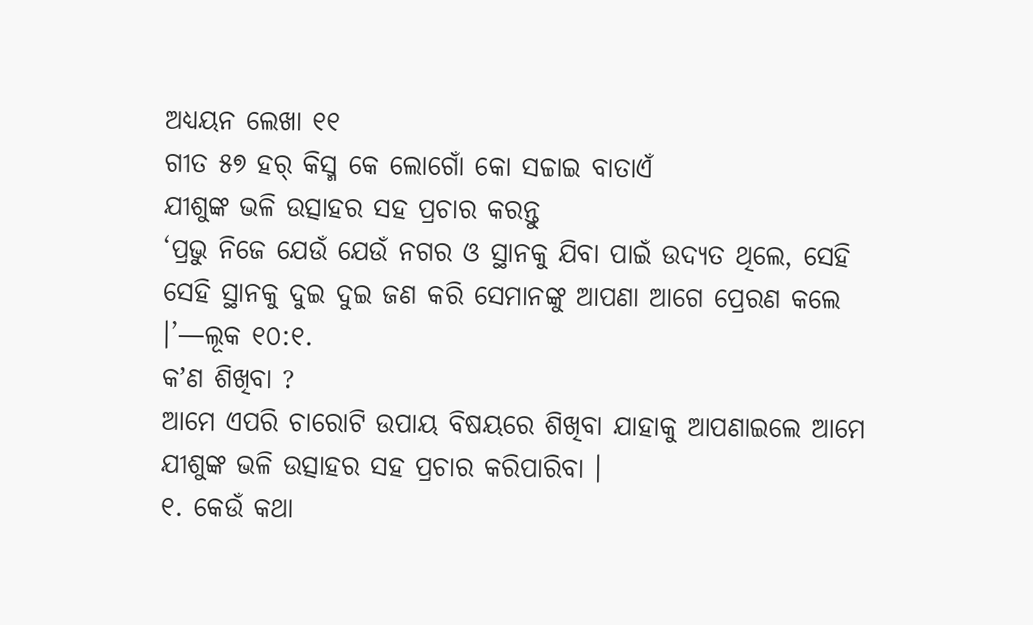ଅଧ୍ୟୟନ ଲେଖା ୧୧
ଗୀତ ୫୭ ହର୍ କିସ୍ମ କେ ଲୋଗୋଁ କୋ ସଚ୍ଚାଇ ବାତାଏଁ
ଯୀଶୁଙ୍କ ଭଳି ଉତ୍ସାହର ସହ ପ୍ରଚାର କରନ୍ତୁ
‘ପ୍ରଭୁ ନିଜେ ଯେଉଁ ଯେଉଁ ନଗର ଓ ସ୍ଥାନକୁ ଯିବା ପାଇଁ ଉଦ୍ୟତ ଥିଲେ, ସେହି ସେହି ସ୍ଥାନକୁ ଦୁଇ ଦୁଇ ଜଣ କରି ସେମାନଙ୍କୁ ଆପଣା ଆଗେ ପ୍ରେରଣ କଲେ ।’—ଲୂକ ୧୦:୧.
କʼଣ ଶିଖିବା ?
ଆମେ ଏପରି ଚାରୋଟି ଉପାୟ ବିଷୟରେ ଶିଖିବା ଯାହାକୁ ଆପଣାଇଲେ ଆମେ ଯୀଶୁଙ୍କ ଭଳି ଉତ୍ସାହର ସହ ପ୍ରଚାର କରିପାରିବା ।
୧. କେଉଁ କଥା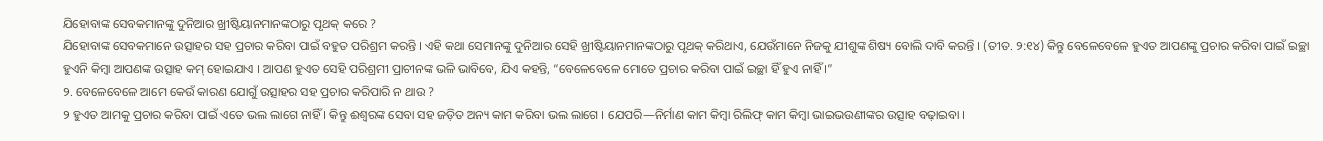ଯିହୋବାଙ୍କ ସେବକମାନଙ୍କୁ ଦୁନିଆର ଖ୍ରୀଷ୍ଟିୟାନମାନଙ୍କଠାରୁ ପୃଥକ୍ କରେ ?
ଯିହୋବାଙ୍କ ସେବକମାନେ ଉତ୍ସାହର ସହ ପ୍ରଚାର କରିବା ପାଇଁ ବହୁତ ପରିଶ୍ରମ କରନ୍ତି । ଏହି କଥା ସେମାନଙ୍କୁ ଦୁନିଆର ସେହି ଖ୍ରୀଷ୍ଟିୟାନମାନଙ୍କଠାରୁ ପୃଥକ୍ କରିଥାଏ, ଯେଉଁମାନେ ନିଜକୁ ଯୀଶୁଙ୍କ ଶିଷ୍ୟ ବୋଲି ଦାବି କରନ୍ତି । (ତୀତ. ୨:୧୪) କିନ୍ତୁ ବେଳେବେଳେ ହୁଏତ ଆପଣଙ୍କୁ ପ୍ରଚାର କରିବା ପାଇଁ ଇଚ୍ଛା ହୁଏନି କିମ୍ବା ଆପଣଙ୍କ ଉତ୍ସାହ କମ୍ ହୋଇଯାଏ । ଆପଣ ହୁଏତ ସେହି ପରିଶ୍ରମୀ ପ୍ରାଚୀନଙ୍କ ଭଳି ଭାବିବେ, ଯିଏ କହନ୍ତି, “ବେଳେବେଳେ ମୋତେ ପ୍ରଚାର କରିବା ପାଇଁ ଇଚ୍ଛା ହିଁ ହୁଏ ନାହିଁ ।”
୨. ବେଳେବେଳେ ଆମେ କେଉଁ କାରଣ ଯୋଗୁଁ ଉତ୍ସାହର ସହ ପ୍ରଚାର କରିପାରି ନ ଥାଉ ?
୨ ହୁଏତ ଆମକୁ ପ୍ରଚାର କରିବା ପାଇଁ ଏତେ ଭଲ ଲାଗେ ନାହିଁ । କିନ୍ତୁ ଈଶ୍ୱରଙ୍କ ସେବା ସହ ଜଡ଼ିତ ଅନ୍ୟ କାମ କରିବା ଭଲ ଲାଗେ । ଯେପରି—ନିର୍ମାଣ କାମ କିମ୍ବା ରିଲିଫ୍ କାମ କିମ୍ବା ଭାଇଭଉଣୀଙ୍କର ଉତ୍ସାହ ବଢ଼ାଇବା ।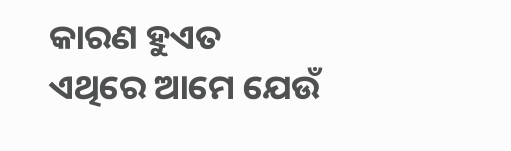କାରଣ ହୁଏତ ଏଥିରେ ଆମେ ଯେଉଁ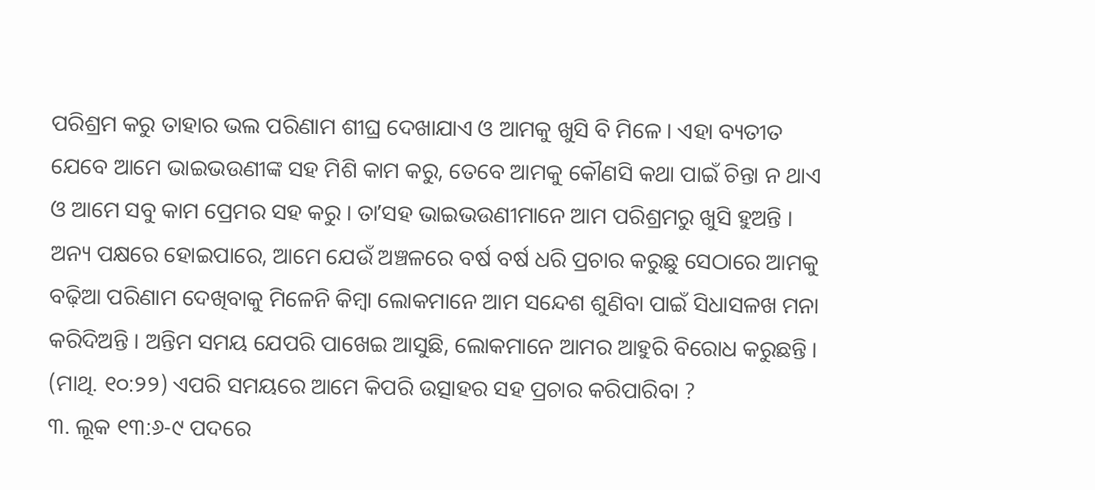ପରିଶ୍ରମ କରୁ ତାହାର ଭଲ ପରିଣାମ ଶୀଘ୍ର ଦେଖାଯାଏ ଓ ଆମକୁ ଖୁସି ବି ମିଳେ । ଏହା ବ୍ୟତୀତ ଯେବେ ଆମେ ଭାଇଭଉଣୀଙ୍କ ସହ ମିଶି କାମ କରୁ, ତେବେ ଆମକୁ କୌଣସି କଥା ପାଇଁ ଚିନ୍ତା ନ ଥାଏ ଓ ଆମେ ସବୁ କାମ ପ୍ରେମର ସହ କରୁ । ତାʼସହ ଭାଇଭଉଣୀମାନେ ଆମ ପରିଶ୍ରମରୁ ଖୁସି ହୁଅନ୍ତି । ଅନ୍ୟ ପକ୍ଷରେ ହୋଇପାରେ, ଆମେ ଯେଉଁ ଅଞ୍ଚଳରେ ବର୍ଷ ବର୍ଷ ଧରି ପ୍ରଚାର କରୁଛୁ ସେଠାରେ ଆମକୁ ବଢ଼ିଆ ପରିଣାମ ଦେଖିବାକୁ ମିଳେନି କିମ୍ବା ଲୋକମାନେ ଆମ ସନ୍ଦେଶ ଶୁଣିବା ପାଇଁ ସିଧାସଳଖ ମନା କରିଦିଅନ୍ତି । ଅନ୍ତିମ ସମୟ ଯେପରି ପାଖେଇ ଆସୁଛି, ଲୋକମାନେ ଆମର ଆହୁରି ବିରୋଧ କରୁଛନ୍ତି । (ମାଥି. ୧୦:୨୨) ଏପରି ସମୟରେ ଆମେ କିପରି ଉତ୍ସାହର ସହ ପ୍ରଚାର କରିପାରିବା ?
୩. ଲୂକ ୧୩:୬-୯ ପଦରେ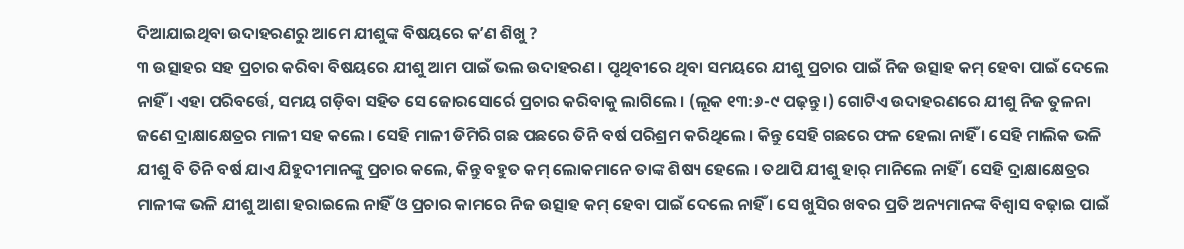ଦିଆଯାଇଥିବା ଉଦାହରଣରୁ ଆମେ ଯୀଶୁଙ୍କ ବିଷୟରେ କʼଣ ଶିଖୁ ?
୩ ଉତ୍ସାହର ସହ ପ୍ରଚାର କରିବା ବିଷୟରେ ଯୀଶୁ ଆମ ପାଇଁ ଭଲ ଉଦାହରଣ । ପୃଥିବୀରେ ଥିବା ସମୟରେ ଯୀଶୁ ପ୍ରଚାର ପାଇଁ ନିଜ ଉତ୍ସାହ କମ୍ ହେବା ପାଇଁ ଦେଲେ ନାହିଁ । ଏହା ପରିବର୍ତ୍ତେ, ସମୟ ଗଡ଼ିବା ସହିତ ସେ ଜୋରସୋର୍ରେ ପ୍ରଚାର କରିବାକୁ ଲାଗିଲେ । (ଲୂକ ୧୩:୬-୯ ପଢ଼ନ୍ତୁ ।) ଗୋଟିଏ ଉଦାହରଣରେ ଯୀଶୁ ନିଜ ତୁଳନା ଜଣେ ଦ୍ରାକ୍ଷାକ୍ଷେତ୍ରର ମାଳୀ ସହ କଲେ । ସେହି ମାଳୀ ଡିମିରି ଗଛ ପଛରେ ତିନି ବର୍ଷ ପରିଶ୍ରମ କରିଥିଲେ । କିନ୍ତୁ ସେହି ଗଛରେ ଫଳ ହେଲା ନାହିଁ । ସେହି ମାଲିକ ଭଳି ଯୀଶୁ ବି ତିନି ବର୍ଷ ଯାଏ ଯିହୁଦୀମାନଙ୍କୁ ପ୍ରଚାର କଲେ, କିନ୍ତୁ ବହୁତ କମ୍ ଲୋକମାନେ ତାଙ୍କ ଶିଷ୍ୟ ହେଲେ । ତଥାପି ଯୀଶୁ ହାର୍ ମାନିଲେ ନାହିଁ । ସେହି ଦ୍ରାକ୍ଷାକ୍ଷେତ୍ରର ମାଳୀଙ୍କ ଭଳି ଯୀଶୁ ଆଶା ହରାଇଲେ ନାହିଁ ଓ ପ୍ରଚାର କାମରେ ନିଜ ଉତ୍ସାହ କମ୍ ହେବା ପାଇଁ ଦେଲେ ନାହିଁ । ସେ ଖୁସିର ଖବର ପ୍ରତି ଅନ୍ୟମାନଙ୍କ ବିଶ୍ୱାସ ବଢ଼ାଇ ପାଇଁ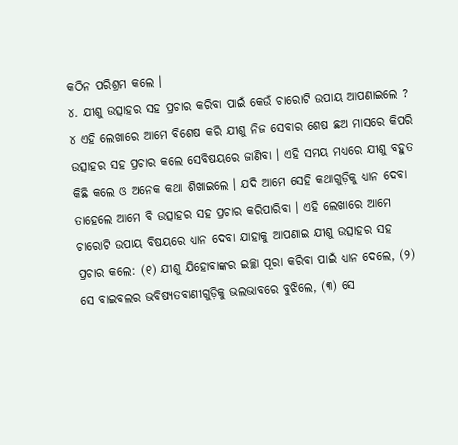କଠିନ ପରିଶ୍ରମ କଲେ ।
୪. ଯୀଶୁ ଉତ୍ସାହର ସହ ପ୍ରଚାର କରିବା ପାଇଁ କେଉଁ ଚାରୋଟି ଉପାୟ ଆପଣାଇଲେ ?
୪ ଏହି ଲେଖାରେ ଆମେ ବିଶେଷ କରି ଯୀଶୁ ନିଜ ସେବାର ଶେଷ ଛଅ ମାସରେ କିପରି ଉତ୍ସାହର ସହ ପ୍ରଚାର କଲେ ସେବିଷୟରେ ଜାଣିବା । ଏହି ସମୟ ମଧ୍ୟରେ ଯୀଶୁ ବହୁତ କିଛି କଲେ ଓ ଅନେକ କଥା ଶିଖାଇଲେ । ଯଦି ଆମେ ସେହି କଥାଗୁଡ଼ିକୁ ଧ୍ୟାନ ଦେବା ତାହେଲେ ଆମେ ବି ଉତ୍ସାହର ସହ ପ୍ରଚାର କରିପାରିବା । ଏହି ଲେଖାରେ ଆମେ ଚାରୋଟି ଉପାୟ ବିଷୟରେ ଧ୍ୟାନ ଦେବା ଯାହାକୁ ଆପଣାଇ ଯୀଶୁ ଉତ୍ସାହର ସହ ପ୍ରଚାର କଲେ: (୧) ଯୀଶୁ ଯିହୋବାଙ୍କର ଇଚ୍ଛା ପୂରା କରିବା ପାଇଁ ଧ୍ୟାନ ଦେଲେ, (୨) ସେ ବାଇବଲର ଭବିଷ୍ୟତବାଣୀଗୁଡ଼ିକୁ ଭଲଭାବରେ ବୁଝିଲେ, (୩) ସେ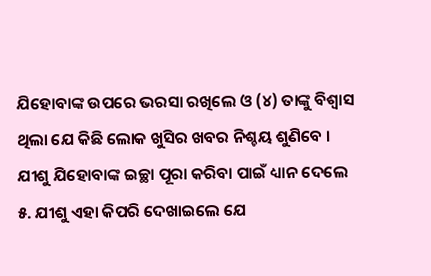ଯିହୋବାଙ୍କ ଉପରେ ଭରସା ରଖିଲେ ଓ (୪) ତାଙ୍କୁ ବିଶ୍ୱାସ ଥିଲା ଯେ କିଛି ଲୋକ ଖୁସିର ଖବର ନିଶ୍ଚୟ ଶୁଣିବେ ।
ଯୀଶୁ ଯିହୋବାଙ୍କ ଇଚ୍ଛା ପୂରା କରିବା ପାଇଁ ଧ୍ୟାନ ଦେଲେ
୫. ଯୀଶୁ ଏହା କିପରି ଦେଖାଇଲେ ଯେ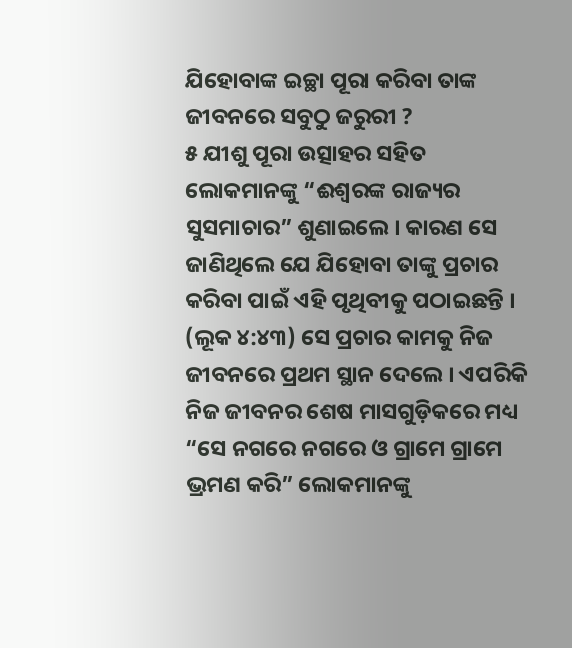ଯିହୋବାଙ୍କ ଇଚ୍ଛା ପୂରା କରିବା ତାଙ୍କ ଜୀବନରେ ସବୁଠୁ ଜରୁରୀ ?
୫ ଯୀଶୁ ପୂରା ଉତ୍ସାହର ସହିତ ଲୋକମାନଙ୍କୁ “ଈଶ୍ୱରଙ୍କ ରାଜ୍ୟର ସୁସମାଚାର” ଶୁଣାଇଲେ । କାରଣ ସେ ଜାଣିଥିଲେ ଯେ ଯିହୋବା ତାଙ୍କୁ ପ୍ରଚାର କରିବା ପାଇଁ ଏହି ପୃଥିବୀକୁ ପଠାଇଛନ୍ତି । (ଲୂକ ୪:୪୩) ସେ ପ୍ରଚାର କାମକୁ ନିଜ ଜୀବନରେ ପ୍ରଥମ ସ୍ଥାନ ଦେଲେ । ଏପରିକି ନିଜ ଜୀବନର ଶେଷ ମାସଗୁଡ଼ିକରେ ମଧ୍ୟ “ସେ ନଗରେ ନଗରେ ଓ ଗ୍ରାମେ ଗ୍ରାମେ ଭ୍ରମଣ କରି” ଲୋକମାନଙ୍କୁ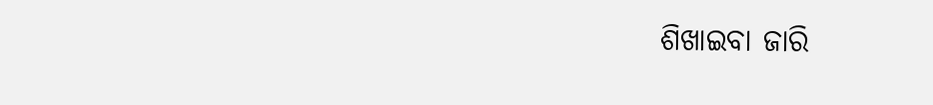ଶିଖାଇବା ଜାରି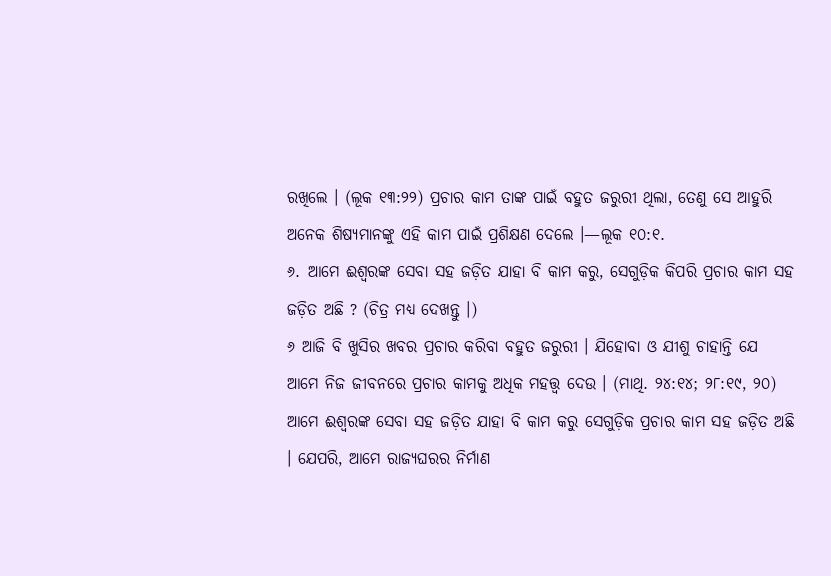ରଖିଲେ । (ଲୂକ ୧୩:୨୨) ପ୍ରଚାର କାମ ତାଙ୍କ ପାଇଁ ବହୁତ ଜରୁରୀ ଥିଲା, ତେଣୁ ସେ ଆହୁରି ଅନେକ ଶିଷ୍ୟମାନଙ୍କୁ ଏହି କାମ ପାଇଁ ପ୍ରଶିକ୍ଷଣ ଦେଲେ ।—ଲୂକ ୧୦:୧.
୬. ଆମେ ଈଶ୍ୱରଙ୍କ ସେବା ସହ ଜଡ଼ିତ ଯାହା ବି କାମ କରୁ, ସେଗୁଡ଼ିକ କିପରି ପ୍ରଚାର କାମ ସହ ଜଡ଼ିତ ଅଛି ? (ଚିତ୍ର ମଧ୍ୟ ଦେଖନ୍ତୁ ।)
୬ ଆଜି ବି ଖୁସିର ଖବର ପ୍ରଚାର କରିବା ବହୁତ ଜରୁରୀ । ଯିହୋବା ଓ ଯୀଶୁ ଚାହାନ୍ତି ଯେ ଆମେ ନିଜ ଜୀବନରେ ପ୍ରଚାର କାମକୁ ଅଧିକ ମହତ୍ତ୍ୱ ଦେଉ । (ମାଥି. ୨୪:୧୪; ୨୮:୧୯, ୨୦) ଆମେ ଈଶ୍ୱରଙ୍କ ସେବା ସହ ଜଡ଼ିତ ଯାହା ବି କାମ କରୁ ସେଗୁଡ଼ିକ ପ୍ରଚାର କାମ ସହ ଜଡ଼ିତ ଅଛି । ଯେପରି, ଆମେ ରାଜ୍ୟଘରର ନିର୍ମାଣ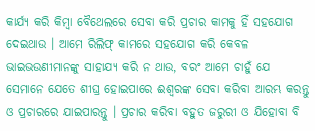କାର୍ଯ୍ୟ କରି କିମ୍ବା ବୈଥେଲରେ ସେବା କରି ପ୍ରଚାର କାମକୁ ହିଁ ସହଯୋଗ ଦେଇଥାଉ । ଆମେ ରିଲିଫ୍ କାମରେ ସହଯୋଗ କରି କେବଳ ଭାଇଭଉଣୀମାନଙ୍କୁ ସାହାଯ୍ୟ କରି ନ ଥାଉ, ବରଂ ଆମେ ଚାହୁଁ ଯେ ସେମାନେ ଯେତେ ଶୀଘ୍ର ହୋଇପାରେ ଈଶ୍ୱରଙ୍କ ସେବା କରିବା ଆରମ୍ଭ କରନ୍ତୁ ଓ ପ୍ରଚାରରେ ଯାଇପାରନ୍ତୁ । ପ୍ରଚାର କରିବା ବହୁତ ଜରୁରୀ ଓ ଯିହୋବା ବି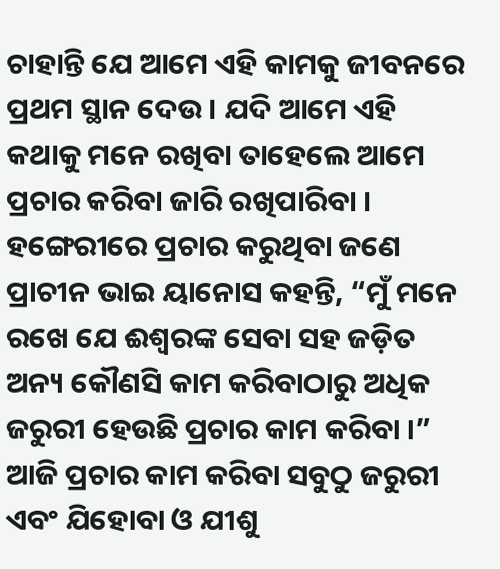ଚାହାନ୍ତି ଯେ ଆମେ ଏହି କାମକୁ ଜୀବନରେ ପ୍ରଥମ ସ୍ଥାନ ଦେଉ । ଯଦି ଆମେ ଏହି କଥାକୁ ମନେ ରଖିବା ତାହେଲେ ଆମେ ପ୍ରଚାର କରିବା ଜାରି ରଖିପାରିବା । ହଙ୍ଗେରୀରେ ପ୍ରଚାର କରୁଥିବା ଜଣେ ପ୍ରାଚୀନ ଭାଇ ୟାନୋସ କହନ୍ତି, “ମୁଁ ମନେ ରଖେ ଯେ ଈଶ୍ୱରଙ୍କ ସେବା ସହ ଜଡ଼ିତ ଅନ୍ୟ କୌଣସି କାମ କରିବାଠାରୁ ଅଧିକ ଜରୁରୀ ହେଉଛି ପ୍ରଚାର କାମ କରିବା ।”
ଆଜି ପ୍ରଚାର କାମ କରିବା ସବୁଠୁ ଜରୁରୀ ଏବଂ ଯିହୋବା ଓ ଯୀଶୁ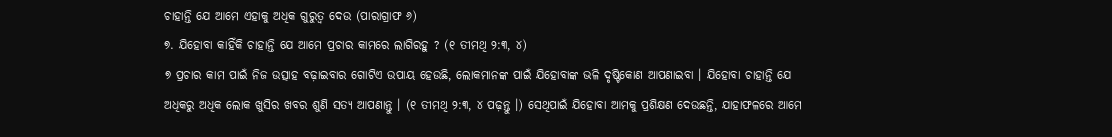ଚାହାନ୍ତି ଯେ ଆମେ ଏହାକୁ ଅଧିକ ଗୁରୁତ୍ୱ ଦେଉ (ପାରାଗ୍ରାଫ ୬)
୭. ଯିହୋବା କାହିଁକି ଚାହାନ୍ତି ଯେ ଆମେ ପ୍ରଚାର କାମରେ ଲାଗିରହୁ ? (୧ ତୀମଥି ୨:୩, ୪)
୭ ପ୍ରଚାର କାମ ପାଇଁ ନିଜ ଉତ୍ସାହ ବଢ଼ାଇବାର ଗୋଟିଏ ଉପାୟ ହେଉଛି, ଲୋକମାନଙ୍କ ପାଇଁ ଯିହୋବାଙ୍କ ଭଳି ଦୃଷ୍ଟିକୋଣ ଆପଣାଇବା । ଯିହୋବା ଚାହାନ୍ତି ଯେ ଅଧିକରୁ ଅଧିକ ଲୋକ ଖୁସିର ଖବର ଶୁଣି ସତ୍ୟ ଆପଣାନ୍ତୁ । (୧ ତୀମଥି ୨:୩, ୪ ପଢ଼ନ୍ତୁ ।) ସେଥିପାଇଁ ଯିହୋବା ଆମକୁ ପ୍ରଶିକ୍ଷଣ ଦେଉଛନ୍ତି, ଯାହାଫଳରେ ଆମେ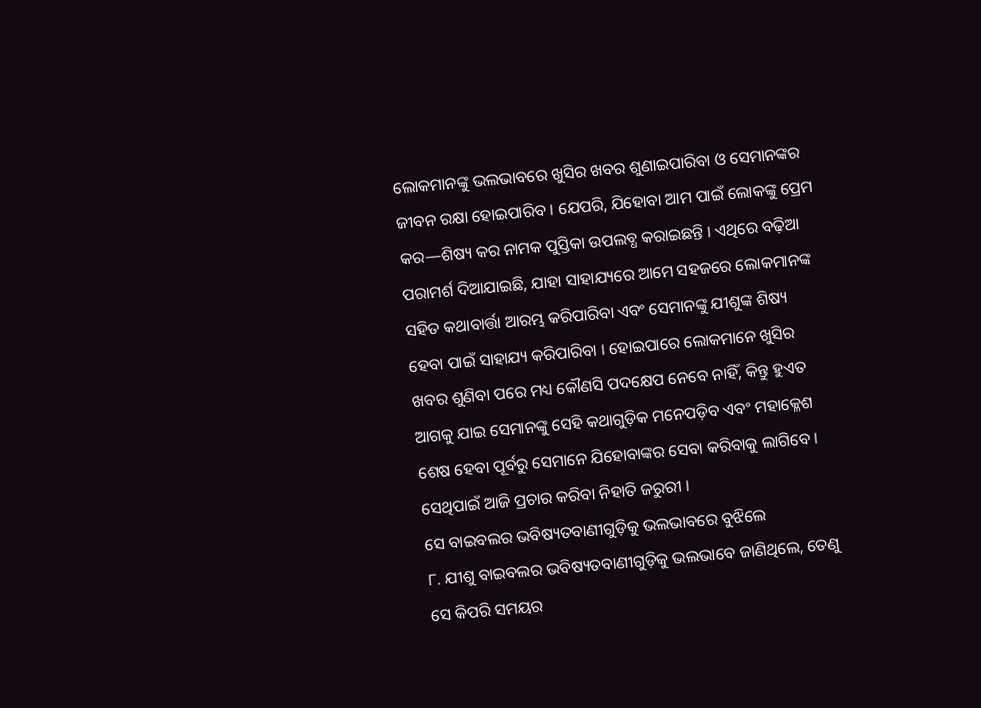ଲୋକମାନଙ୍କୁ ଭଲଭାବରେ ଖୁସିର ଖବର ଶୁଣାଇପାରିବା ଓ ସେମାନଙ୍କର ଜୀବନ ରକ୍ଷା ହୋଇପାରିବ । ଯେପରି, ଯିହୋବା ଆମ ପାଇଁ ଲୋକଙ୍କୁ ପ୍ରେମ କର—ଶିଷ୍ୟ କର ନାମକ ପୁସ୍ତିକା ଉପଲବ୍ଧ କରାଇଛନ୍ତି । ଏଥିରେ ବଢ଼ିଆ ପରାମର୍ଶ ଦିଆଯାଇଛି, ଯାହା ସାହାଯ୍ୟରେ ଆମେ ସହଜରେ ଲୋକମାନଙ୍କ ସହିତ କଥାବାର୍ତ୍ତା ଆରମ୍ଭ କରିପାରିବା ଏବଂ ସେମାନଙ୍କୁ ଯୀଶୁଙ୍କ ଶିଷ୍ୟ ହେବା ପାଇଁ ସାହାଯ୍ୟ କରିପାରିବା । ହୋଇପାରେ ଲୋକମାନେ ଖୁସିର ଖବର ଶୁଣିବା ପରେ ମଧ୍ୟ କୌଣସି ପଦକ୍ଷେପ ନେବେ ନାହିଁ, କିନ୍ତୁ ହୁଏତ ଆଗକୁ ଯାଇ ସେମାନଙ୍କୁ ସେହି କଥାଗୁଡ଼ିକ ମନେପଡ଼ିବ ଏବଂ ମହାକ୍ଳେଶ ଶେଷ ହେବା ପୂର୍ବରୁ ସେମାନେ ଯିହୋବାଙ୍କର ସେବା କରିବାକୁ ଲାଗିବେ । ସେଥିପାଇଁ ଆଜି ପ୍ରଚାର କରିବା ନିହାତି ଜରୁରୀ ।
ସେ ବାଇବଲର ଭବିଷ୍ୟତବାଣୀଗୁଡ଼ିକୁ ଭଲଭାବରେ ବୁଝିଲେ
୮. ଯୀଶୁ ବାଇବଲର ଭବିଷ୍ୟତବାଣୀଗୁଡ଼ିକୁ ଭଲଭାବେ ଜାଣିଥିଲେ, ତେଣୁ ସେ କିପରି ସମୟର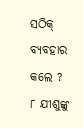ସଠିକ୍ ବ୍ୟବହାର କଲେ ?
୮ ଯୀଶୁଙ୍କୁ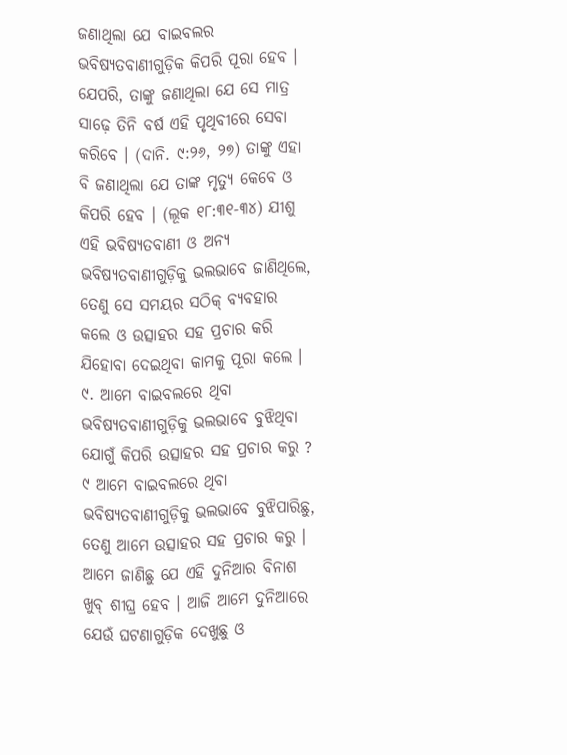ଜଣାଥିଲା ଯେ ବାଇବଲର ଭବିଷ୍ୟତବାଣୀଗୁଡ଼ିକ କିପରି ପୂରା ହେବ । ଯେପରି, ତାଙ୍କୁ ଜଣାଥିଲା ଯେ ସେ ମାତ୍ର ସାଢ଼େ ତିନି ବର୍ଷ ଏହି ପୃଥିବୀରେ ସେବା କରିବେ । (ଦାନି. ୯:୨୬, ୨୭) ତାଙ୍କୁ ଏହା ବି ଜଣାଥିଲା ଯେ ତାଙ୍କ ମୃତ୍ୟୁ କେବେ ଓ କିପରି ହେବ । (ଲୂକ ୧୮:୩୧-୩୪) ଯୀଶୁ ଏହି ଭବିଷ୍ୟତବାଣୀ ଓ ଅନ୍ୟ ଭବିଷ୍ୟତବାଣୀଗୁଡ଼ିକୁ ଭଲଭାବେ ଜାଣିଥିଲେ, ତେଣୁ ସେ ସମୟର ସଠିକ୍ ବ୍ୟବହାର କଲେ ଓ ଉତ୍ସାହର ସହ ପ୍ରଚାର କରି ଯିହୋବା ଦେଇଥିବା କାମକୁ ପୂରା କଲେ ।
୯. ଆମେ ବାଇବଲରେ ଥିବା ଭବିଷ୍ୟତବାଣୀଗୁଡ଼ିକୁ ଭଲଭାବେ ବୁଝିଥିବା ଯୋଗୁଁ କିପରି ଉତ୍ସାହର ସହ ପ୍ରଚାର କରୁ ?
୯ ଆମେ ବାଇବଲରେ ଥିବା ଭବିଷ୍ୟତବାଣୀଗୁଡ଼ିକୁ ଭଲଭାବେ ବୁଝିପାରିଛୁ, ତେଣୁ ଆମେ ଉତ୍ସାହର ସହ ପ୍ରଚାର କରୁ । ଆମେ ଜାଣିଛୁ ଯେ ଏହି ଦୁନିଆର ବିନାଶ ଖୁବ୍ ଶୀଘ୍ର ହେବ । ଆଜି ଆମେ ଦୁନିଆରେ ଯେଉଁ ଘଟଣାଗୁଡ଼ିକ ଦେଖୁଛୁ ଓ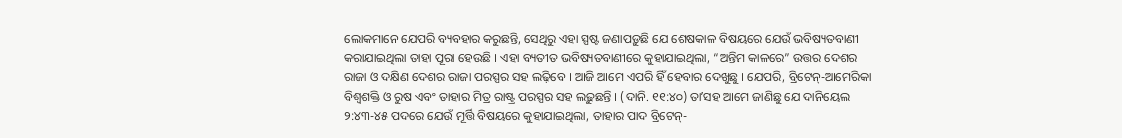ଲୋକମାନେ ଯେପରି ବ୍ୟବହାର କରୁଛନ୍ତି, ସେଥିରୁ ଏହା ସ୍ପଷ୍ଟ ଜଣାପଡ଼ୁଛି ଯେ ଶେଷକାଳ ବିଷୟରେ ଯେଉଁ ଭବିଷ୍ୟତବାଣୀ କରାଯାଇଥିଲା ତାହା ପୂରା ହେଉଛି । ଏହା ବ୍ୟତୀତ ଭବିଷ୍ୟତବାଣୀରେ କୁହାଯାଇଥିଲା, “ଅନ୍ତିମ କାଳରେ” ଉତ୍ତର ଦେଶର ରାଜା ଓ ଦକ୍ଷିଣ ଦେଶର ରାଜା ପରସ୍ପର ସହ ଲଢ଼ିବେ । ଆଜି ଆମେ ଏପରି ହିଁ ହେବାର ଦେଖୁଛୁ । ଯେପରି, ବ୍ରିଟେନ୍-ଆମେରିକା ବିଶ୍ୱଶକ୍ତି ଓ ରୁଷ ଏବଂ ତାହାର ମିତ୍ର ରାଷ୍ଟ୍ର ପରସ୍ପର ସହ ଲଢ଼ୁଛନ୍ତି । (ଦାନି. ୧୧:୪୦) ତାʼସହ ଆମେ ଜାଣିଛୁ ଯେ ଦାନିୟେଲ ୨:୪୩-୪୫ ପଦରେ ଯେଉଁ ମୂର୍ତ୍ତି ବିଷୟରେ କୁହାଯାଇଥିଲା, ତାହାର ପାଦ ବ୍ରିଟେନ୍-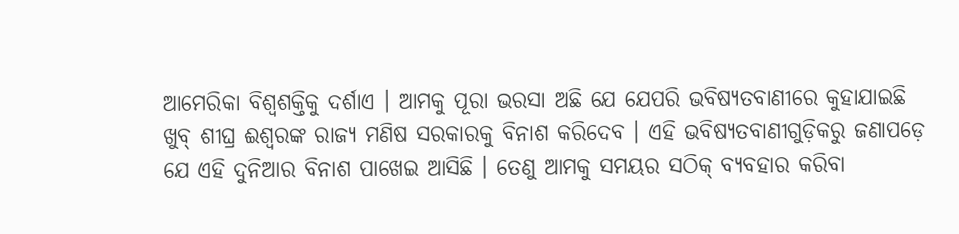ଆମେରିକା ବିଶ୍ୱଶକ୍ତିକୁ ଦର୍ଶାଏ । ଆମକୁ ପୂରା ଭରସା ଅଛି ଯେ ଯେପରି ଭବିଷ୍ୟତବାଣୀରେ କୁହାଯାଇଛି ଖୁବ୍ ଶୀଘ୍ର ଈଶ୍ୱରଙ୍କ ରାଜ୍ୟ ମଣିଷ ସରକାରକୁ ବିନାଶ କରିଦେବ । ଏହି ଭବିଷ୍ୟତବାଣୀଗୁଡ଼ିକରୁ ଜଣାପଡ଼େ ଯେ ଏହି ଦୁନିଆର ବିନାଶ ପାଖେଇ ଆସିଛି । ତେଣୁ ଆମକୁ ସମୟର ସଠିକ୍ ବ୍ୟବହାର କରିବା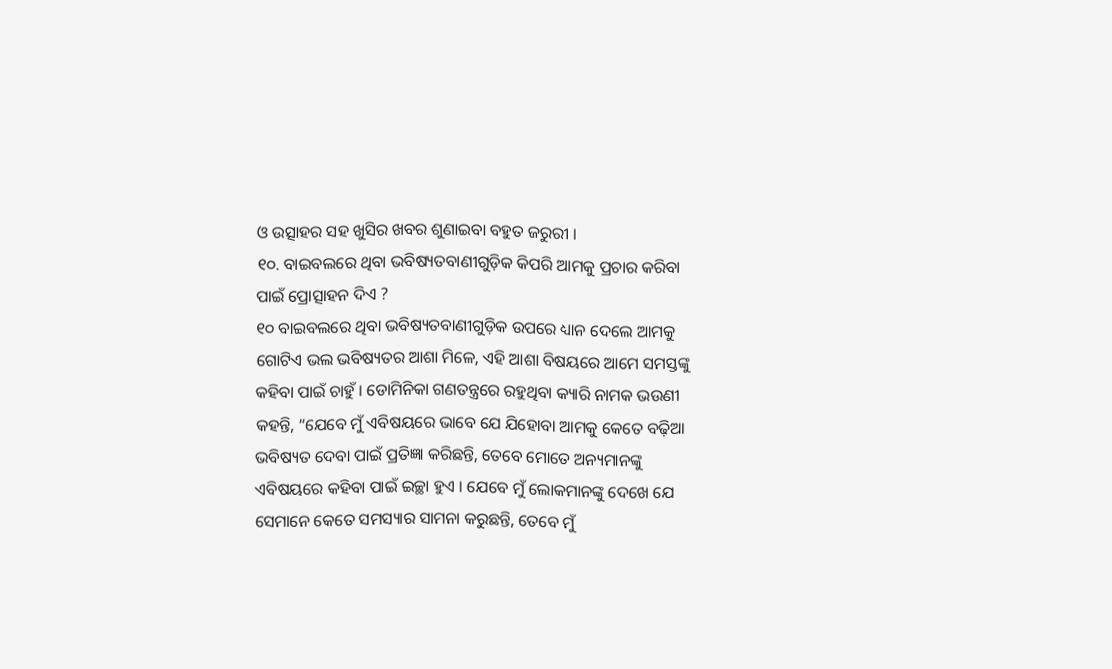ଓ ଉତ୍ସାହର ସହ ଖୁସିର ଖବର ଶୁଣାଇବା ବହୁତ ଜରୁରୀ ।
୧୦. ବାଇବଲରେ ଥିବା ଭବିଷ୍ୟତବାଣୀଗୁଡ଼ିକ କିପରି ଆମକୁ ପ୍ରଚାର କରିବା ପାଇଁ ପ୍ରୋତ୍ସାହନ ଦିଏ ?
୧୦ ବାଇବଲରେ ଥିବା ଭବିଷ୍ୟତବାଣୀଗୁଡ଼ିକ ଉପରେ ଧ୍ୟାନ ଦେଲେ ଆମକୁ ଗୋଟିଏ ଭଲ ଭବିଷ୍ୟତର ଆଶା ମିଳେ, ଏହି ଆଶା ବିଷୟରେ ଆମେ ସମସ୍ତଙ୍କୁ କହିବା ପାଇଁ ଚାହୁଁ । ଡୋମିନିକା ଗଣତନ୍ତ୍ରରେ ରହୁଥିବା କ୍ୟାରି ନାମକ ଭଉଣୀ କହନ୍ତି, “ଯେବେ ମୁଁ ଏବିଷୟରେ ଭାବେ ଯେ ଯିହୋବା ଆମକୁ କେତେ ବଢ଼ିଆ ଭବିଷ୍ୟତ ଦେବା ପାଇଁ ପ୍ରତିଜ୍ଞା କରିଛନ୍ତି, ତେବେ ମୋତେ ଅନ୍ୟମାନଙ୍କୁ ଏବିଷୟରେ କହିବା ପାଇଁ ଇଚ୍ଛା ହୁଏ । ଯେବେ ମୁଁ ଲୋକମାନଙ୍କୁ ଦେଖେ ଯେ ସେମାନେ କେତେ ସମସ୍ୟାର ସାମନା କରୁଛନ୍ତି, ତେବେ ମୁଁ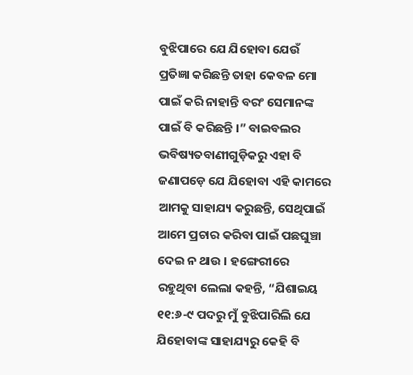ବୁଝିପାରେ ଯେ ଯିହୋବା ଯେଉଁ ପ୍ରତିଜ୍ଞା କରିଛନ୍ତି ତାହା କେବଳ ମୋ ପାଇଁ କରି ନାହାନ୍ତି ବରଂ ସେମାନଙ୍କ ପାଇଁ ବି କରିଛନ୍ତି ।” ବାଇବଲର ଭବିଷ୍ୟତବାଣୀଗୁଡ଼ିକରୁ ଏହା ବି ଜଣାପଡ଼େ ଯେ ଯିହୋବା ଏହି କାମରେ ଆମକୁ ସାହାଯ୍ୟ କରୁଛନ୍ତି, ସେଥିପାଇଁ ଆମେ ପ୍ରଚାର କରିବା ପାଇଁ ପଛଘୁଞ୍ଚା ଦେଇ ନ ଥାଉ । ହଙ୍ଗେରୀରେ ରହୁଥିବା ଲେଲା କହନ୍ତି, “ଯିଶାଇୟ ୧୧:୬-୯ ପଦରୁ ମୁଁ ବୁଝିପାରିଲି ଯେ ଯିହୋବାଙ୍କ ସାହାଯ୍ୟରୁ କେହି ବି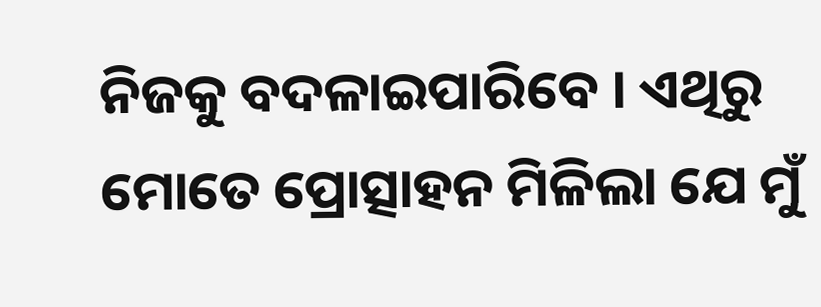ନିଜକୁ ବଦଳାଇପାରିବେ । ଏଥିରୁ ମୋତେ ପ୍ରୋତ୍ସାହନ ମିଳିଲା ଯେ ମୁଁ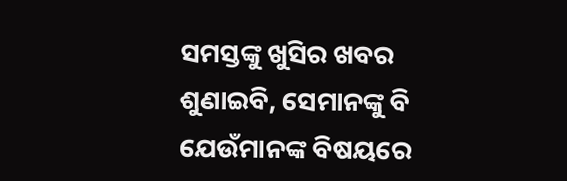ସମସ୍ତଙ୍କୁ ଖୁସିର ଖବର ଶୁଣାଇବି, ସେମାନଙ୍କୁ ବି ଯେଉଁମାନଙ୍କ ବିଷୟରେ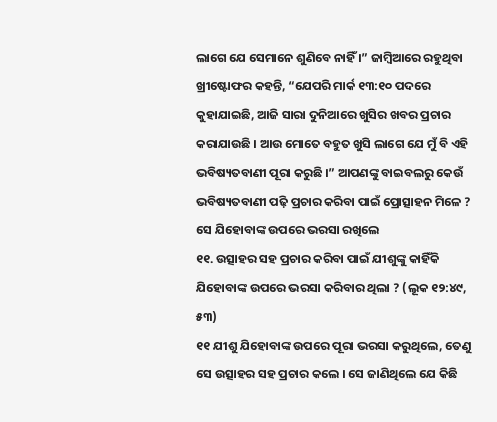ଲାଗେ ଯେ ସେମାନେ ଶୁଣିବେ ନାହିଁ ।” ଜାମ୍ବିଆରେ ରହୁଥିବା ଖ୍ରୀଷ୍ଟୋଫର କହନ୍ତି, “ଯେପରି ମାର୍କ ୧୩:୧୦ ପଦରେ କୁହାଯାଇଛି, ଆଜି ସାରା ଦୁନିଆରେ ଖୁସିର ଖବର ପ୍ରଚାର କରାଯାଉଛି । ଆଉ ମୋତେ ବହୁତ ଖୁସି ଲାଗେ ଯେ ମୁଁ ବି ଏହି ଭବିଷ୍ୟତବାଣୀ ପୂରା କରୁଛି ।” ଆପଣଙ୍କୁ ବାଇବଲରୁ କେଉଁ ଭବିଷ୍ୟତବାଣୀ ପଢ଼ି ପ୍ରଚାର କରିବା ପାଇଁ ପ୍ରୋତ୍ସାହନ ମିଳେ ?
ସେ ଯିହୋବାଙ୍କ ଉପରେ ଭରସା ରଖିଲେ
୧୧. ଉତ୍ସାହର ସହ ପ୍ରଚାର କରିବା ପାଇଁ ଯୀଶୁଙ୍କୁ କାହିଁକି ଯିହୋବାଙ୍କ ଉପରେ ଭରସା କରିବାର ଥିଲା ? (ଲୂକ ୧୨:୪୯, ୫୩)
୧୧ ଯୀଶୁ ଯିହୋବାଙ୍କ ଉପରେ ପୂରା ଭରସା କରୁଥିଲେ, ତେଣୁ ସେ ଉତ୍ସାହର ସହ ପ୍ରଚାର କଲେ । ସେ ଜାଣିଥିଲେ ଯେ କିଛି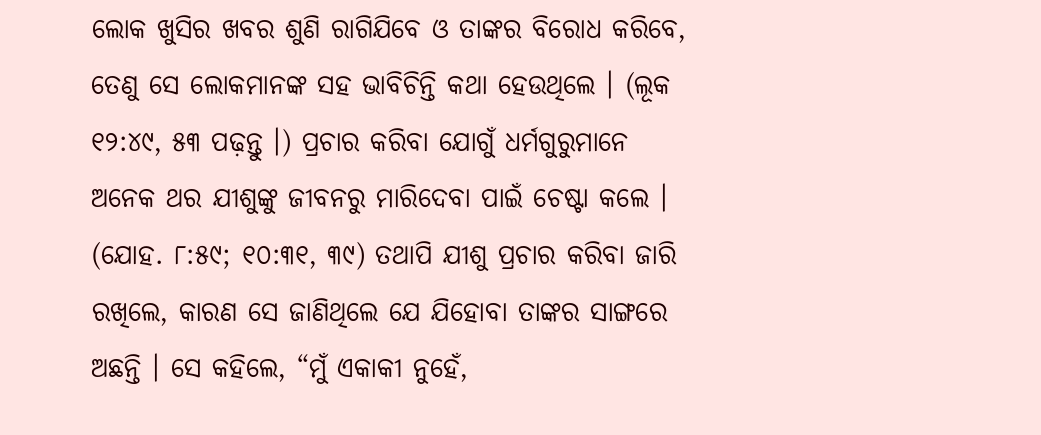ଲୋକ ଖୁସିର ଖବର ଶୁଣି ରାଗିଯିବେ ଓ ତାଙ୍କର ବିରୋଧ କରିବେ, ତେଣୁ ସେ ଲୋକମାନଙ୍କ ସହ ଭାବିଚିନ୍ତି କଥା ହେଉଥିଲେ । (ଲୂକ ୧୨:୪୯, ୫୩ ପଢ଼ନ୍ତୁ ।) ପ୍ରଚାର କରିବା ଯୋଗୁଁ ଧର୍ମଗୁରୁମାନେ ଅନେକ ଥର ଯୀଶୁଙ୍କୁ ଜୀବନରୁ ମାରିଦେବା ପାଇଁ ଚେଷ୍ଟା କଲେ । (ଯୋହ. ୮:୫୯; ୧୦:୩୧, ୩୯) ତଥାପି ଯୀଶୁ ପ୍ରଚାର କରିବା ଜାରି ରଖିଲେ, କାରଣ ସେ ଜାଣିଥିଲେ ଯେ ଯିହୋବା ତାଙ୍କର ସାଙ୍ଗରେ ଅଛନ୍ତି । ସେ କହିଲେ, “ମୁଁ ଏକାକୀ ନୁହେଁ,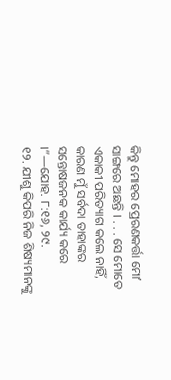କିନ୍ତୁ ମୋହର ପ୍ରେରଣକର୍ତ୍ତା ମୋʼ ସାଙ୍ଗରେ ଅଛନ୍ତି । . . . ସେ ମୋତେ ଏକାକୀ ପରିତ୍ୟାଗ କଲେ ନାହିଁ, କାରଣ ମୁଁ ସର୍ବଦା ତାହାଙ୍କର ସନ୍ତୋଷଜନକ କାର୍ଯ୍ୟ କରେ ।”—ଯୋହ. ୮:୧୬, ୨୯.
୧୨. ଯୀଶୁ କିପରି ନିଜ ଶିଷ୍ୟମାନଙ୍କୁ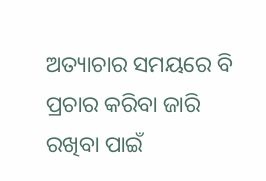ଅତ୍ୟାଚାର ସମୟରେ ବି ପ୍ରଚାର କରିବା ଜାରି ରଖିବା ପାଇଁ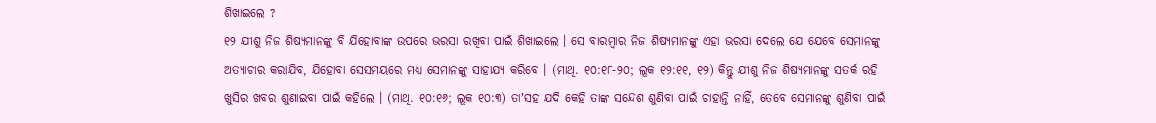ଶିଖାଇଲେ ?
୧୨ ଯୀଶୁ ନିଜ ଶିଷ୍ୟମାନଙ୍କୁ ବି ଯିହୋବାଙ୍କ ଉପରେ ଭରସା ରଖିବା ପାଇଁ ଶିଖାଇଲେ । ସେ ବାରମ୍ବାର ନିଜ ଶିଷ୍ୟମାନଙ୍କୁ ଏହା ଭରସା ଦେଲେ ଯେ ଯେବେ ସେମାନଙ୍କୁ ଅତ୍ୟାଚାର କରାଯିବ, ଯିହୋବା ସେସମୟରେ ମଧ୍ୟ ସେମାନଙ୍କୁ ସାହାଯ୍ୟ କରିବେ । (ମାଥି. ୧୦:୧୮-୨୦; ଲୂକ ୧୨:୧୧, ୧୨) କିନ୍ତୁ ଯୀଶୁ ନିଜ ଶିଷ୍ୟମାନଙ୍କୁ ସତର୍କ ରହି ଖୁସିର ଖବର ଶୁଣାଇବା ପାଇଁ କହିଲେ । (ମାଥି. ୧୦:୧୬; ଲୂକ ୧୦:୩) ତାʼସହ ଯଦି କେହି ତାଙ୍କ ସନ୍ଦେଶ ଶୁଣିବା ପାଇଁ ଚାହାନ୍ତି ନାହିଁ, ତେବେ ସେମାନଙ୍କୁ ଶୁଣିବା ପାଇଁ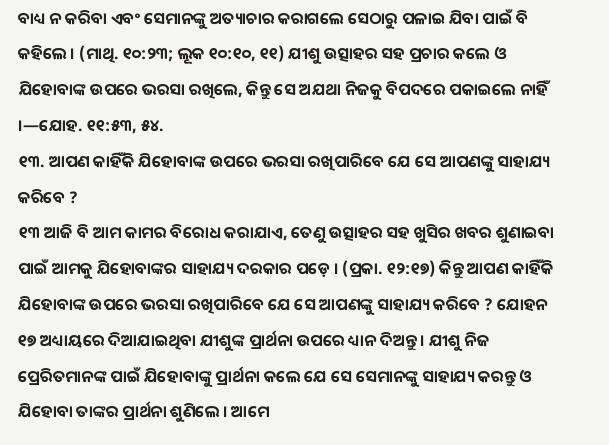ବାଧ୍ୟ ନ କରିବା ଏବଂ ସେମାନଙ୍କୁ ଅତ୍ୟାଚାର କରାଗଲେ ସେଠାରୁ ପଳାଇ ଯିବା ପାଇଁ ବି କହିଲେ । (ମାଥି. ୧୦:୨୩; ଲୂକ ୧୦:୧୦, ୧୧) ଯୀଶୁ ଉତ୍ସାହର ସହ ପ୍ରଚାର କଲେ ଓ ଯିହୋବାଙ୍କ ଉପରେ ଭରସା ରଖିଲେ, କିନ୍ତୁ ସେ ଅଯଥା ନିଜକୁ ବିପଦରେ ପକାଇଲେ ନାହିଁ ।—ଯୋହ. ୧୧:୫୩, ୫୪.
୧୩. ଆପଣ କାହିଁକି ଯିହୋବାଙ୍କ ଉପରେ ଭରସା ରଖିପାରିବେ ଯେ ସେ ଆପଣଙ୍କୁ ସାହାଯ୍ୟ କରିବେ ?
୧୩ ଆଜି ବି ଆମ କାମର ବିରୋଧ କରାଯାଏ, ତେଣୁ ଉତ୍ସାହର ସହ ଖୁସିର ଖବର ଶୁଣାଇବା ପାଇଁ ଆମକୁ ଯିହୋବାଙ୍କର ସାହାଯ୍ୟ ଦରକାର ପଡ଼େ । (ପ୍ରକା. ୧୨:୧୭) କିନ୍ତୁ ଆପଣ କାହିଁକି ଯିହୋବାଙ୍କ ଉପରେ ଭରସା ରଖିପାରିବେ ଯେ ସେ ଆପଣଙ୍କୁ ସାହାଯ୍ୟ କରିବେ ? ଯୋହନ ୧୭ ଅଧ୍ୟାୟରେ ଦିଆଯାଇଥିବା ଯୀଶୁଙ୍କ ପ୍ରାର୍ଥନା ଉପରେ ଧ୍ୟାନ ଦିଅନ୍ତୁ । ଯୀଶୁ ନିଜ ପ୍ରେରିତମାନଙ୍କ ପାଇଁ ଯିହୋବାଙ୍କୁ ପ୍ରାର୍ଥନା କଲେ ଯେ ସେ ସେମାନଙ୍କୁ ସାହାଯ୍ୟ କରନ୍ତୁ ଓ ଯିହୋବା ତାଙ୍କର ପ୍ରାର୍ଥନା ଶୁଣିଲେ । ଆମେ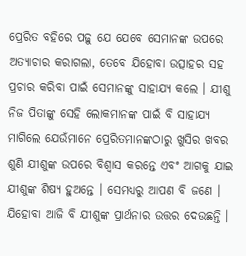ପ୍ରେରିତ ବହିରେ ପଢ଼ୁ ଯେ ଯେବେ ସେମାନଙ୍କ ଉପରେ ଅତ୍ୟାଚାର କରାଗଲା, ତେବେ ଯିହୋବା ଉତ୍ସାହର ସହ ପ୍ରଚାର କରିବା ପାଇଁ ସେମାନଙ୍କୁ ସାହାଯ୍ୟ କଲେ । ଯୀଶୁ ନିଜ ପିତାଙ୍କୁ ସେହି ଲୋକମାନଙ୍କ ପାଇଁ ବି ସାହାଯ୍ୟ ମାଗିଲେ ଯେଉଁମାନେ ପ୍ରେରିତମାନଙ୍କଠାରୁ ଖୁସିର ଖବର ଶୁଣି ଯୀଶୁଙ୍କ ଉପରେ ବିଶ୍ୱାସ କରନ୍ତେ ଏବଂ ଆଗକୁ ଯାଇ ଯୀଶୁଙ୍କ ଶିଷ୍ୟ ହୁଅନ୍ତେ । ସେମଧ୍ୟରୁ ଆପଣ ବି ଜଣେ । ଯିହୋବା ଆଜି ବି ଯୀଶୁଙ୍କ ପ୍ରାର୍ଥନାର ଉତ୍ତର ଦେଉଛନ୍ତି ।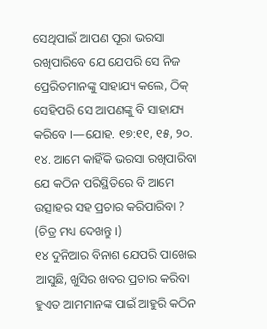ସେଥିପାଇଁ ଆପଣ ପୂରା ଭରସା ରଖିପାରିବେ ଯେ ଯେପରି ସେ ନିଜ ପ୍ରେରିତମାନଙ୍କୁ ସାହାଯ୍ୟ କଲେ, ଠିକ୍ ସେହିପରି ସେ ଆପଣଙ୍କୁ ବି ସାହାଯ୍ୟ କରିବେ ।—ଯୋହ. ୧୭:୧୧, ୧୫, ୨୦.
୧୪. ଆମେ କାହିଁକି ଭରସା ରଖିପାରିବା ଯେ କଠିନ ପରିସ୍ଥିତିରେ ବି ଆମେ ଉତ୍ସାହର ସହ ପ୍ରଚାର କରିପାରିବା ? (ଚିତ୍ର ମଧ୍ୟ ଦେଖନ୍ତୁ ।)
୧୪ ଦୁନିଆର ବିନାଶ ଯେପରି ପାଖେଇ ଆସୁଛି, ଖୁସିର ଖବର ପ୍ରଚାର କରିବା ହୁଏତ ଆମମାନଙ୍କ ପାଇଁ ଆହୁରି କଠିନ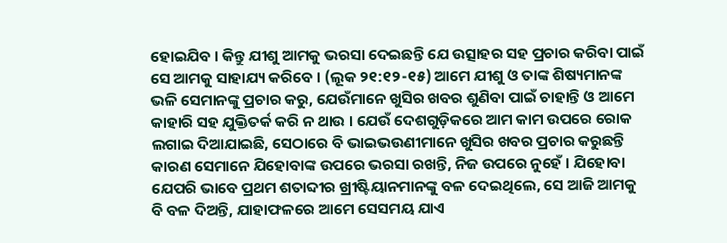ହୋଇଯିବ । କିନ୍ତୁ ଯୀଶୁ ଆମକୁ ଭରସା ଦେଇଛନ୍ତି ଯେ ଉତ୍ସାହର ସହ ପ୍ରଚାର କରିବା ପାଇଁ ସେ ଆମକୁ ସାହାଯ୍ୟ କରିବେ । (ଲୂକ ୨୧:୧୨-୧୫) ଆମେ ଯୀଶୁ ଓ ତାଙ୍କ ଶିଷ୍ୟମାନଙ୍କ ଭଳି ସେମାନଙ୍କୁ ପ୍ରଚାର କରୁ, ଯେଉଁମାନେ ଖୁସିର ଖବର ଶୁଣିବା ପାଇଁ ଚାହାନ୍ତି ଓ ଆମେ କାହାରି ସହ ଯୁକ୍ତିତର୍କ କରି ନ ଥାଉ । ଯେଉଁ ଦେଶଗୁଡ଼ିକରେ ଆମ କାମ ଉପରେ ରୋକ ଲଗାଇ ଦିଆଯାଇଛି, ସେଠାରେ ବି ଭାଇଭଉଣୀମାନେ ଖୁସିର ଖବର ପ୍ରଚାର କରୁଛନ୍ତି କାରଣ ସେମାନେ ଯିହୋବାଙ୍କ ଉପରେ ଭରସା ରଖନ୍ତି, ନିଜ ଉପରେ ନୁହେଁ । ଯିହୋବା ଯେପରି ଭାବେ ପ୍ରଥମ ଶତାବ୍ଦୀର ଖ୍ରୀଷ୍ଟିୟାନମାନଙ୍କୁ ବଳ ଦେଇଥିଲେ, ସେ ଆଜି ଆମକୁ ବି ବଳ ଦିଅନ୍ତି, ଯାହାଫଳରେ ଆମେ ସେସମୟ ଯାଏ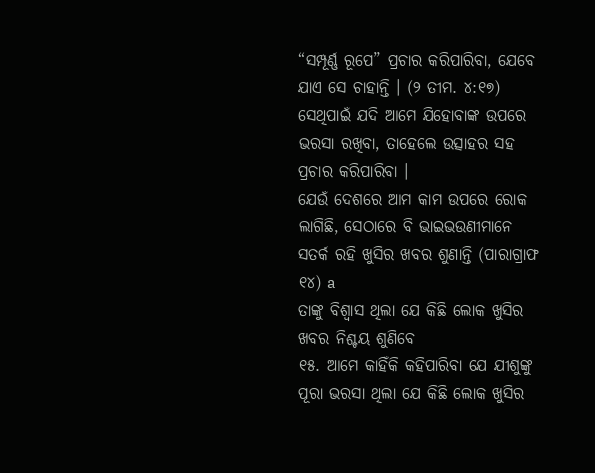“ସମ୍ପୂର୍ଣ୍ଣ ରୂପେ” ପ୍ରଚାର କରିପାରିବା, ଯେବେ ଯାଏ ସେ ଚାହାନ୍ତି । (୨ ତୀମ. ୪:୧୭) ସେଥିପାଇଁ ଯଦି ଆମେ ଯିହୋବାଙ୍କ ଉପରେ ଭରସା ରଖିବା, ତାହେଲେ ଉତ୍ସାହର ସହ ପ୍ରଚାର କରିପାରିବା ।
ଯେଉଁ ଦେଶରେ ଆମ କାମ ଉପରେ ରୋକ ଲାଗିଛି, ସେଠାରେ ବି ଭାଇଭଉଣୀମାନେ ସତର୍କ ରହି ଖୁସିର ଖବର ଶୁଣାନ୍ତି (ପାରାଗ୍ରାଫ ୧୪) a
ତାଙ୍କୁ ବିଶ୍ୱାସ ଥିଲା ଯେ କିଛି ଲୋକ ଖୁସିର ଖବର ନିଶ୍ଚୟ ଶୁଣିବେ
୧୫. ଆମେ କାହିଁକି କହିପାରିବା ଯେ ଯୀଶୁଙ୍କୁ ପୂରା ଭରସା ଥିଲା ଯେ କିଛି ଲୋକ ଖୁସିର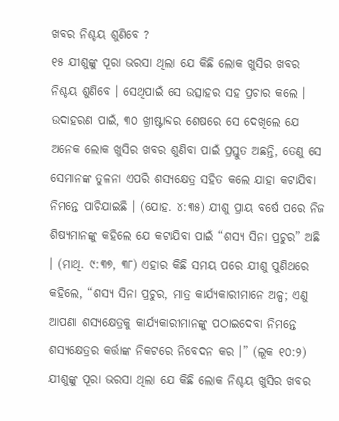ଖବର ନିଶ୍ଚୟ ଶୁଣିବେ ?
୧୫ ଯୀଶୁଙ୍କୁ ପୂରା ଭରସା ଥିଲା ଯେ କିଛି ଲୋକ ଖୁସିର ଖବର ନିଶ୍ଚୟ ଶୁଣିବେ । ସେଥିପାଇଁ ସେ ଉତ୍ସାହର ସହ ପ୍ରଚାର କଲେ । ଉଦାହରଣ ପାଇଁ, ୩୦ ଖ୍ରୀଷ୍ଟାବ୍ଦର ଶେଷରେ ସେ ଦେଖିଲେ ଯେ ଅନେକ ଲୋକ ଖୁସିର ଖବର ଶୁଣିବା ପାଇଁ ପ୍ରସ୍ତୁତ ଅଛନ୍ତି, ତେଣୁ ସେ ସେମାନଙ୍କ ତୁଳନା ଏପରି ଶସ୍ୟକ୍ଷେତ୍ର ସହିତ କଲେ ଯାହା କଟାଯିବା ନିମନ୍ତେ ପାଚିଯାଇଛି । (ଯୋହ. ୪:୩୫) ଯୀଶୁ ପ୍ରାୟ ବର୍ଷେ ପରେ ନିଜ ଶିଷ୍ୟମାନଙ୍କୁ କହିଲେ ଯେ କଟାଯିବା ପାଇଁ “ଶସ୍ୟ ସିନା ପ୍ରଚୁର” ଅଛି । (ମାଥି. ୯:୩୭, ୩୮) ଏହାର କିଛି ସମୟ ପରେ ଯୀଶୁ ପୁଣିଥରେ କହିଲେ, “ଶସ୍ୟ ସିନା ପ୍ରଚୁର, ମାତ୍ର କାର୍ଯ୍ୟକାରୀମାନେ ଅଳ୍ପ; ଏଣୁ ଆପଣା ଶସ୍ୟକ୍ଷେତ୍ରକୁ କାର୍ଯ୍ୟକାରୀମାନଙ୍କୁ ପଠାଇଦେବା ନିମନ୍ତେ ଶସ୍ୟକ୍ଷେତ୍ରର କର୍ତ୍ତାଙ୍କ ନିକଟରେ ନିବେଦନ କର ।” (ଲୂକ ୧୦:୨) ଯୀଶୁଙ୍କୁ ପୂରା ଭରସା ଥିଲା ଯେ କିଛି ଲୋକ ନିଶ୍ଚୟ ଖୁସିର ଖବର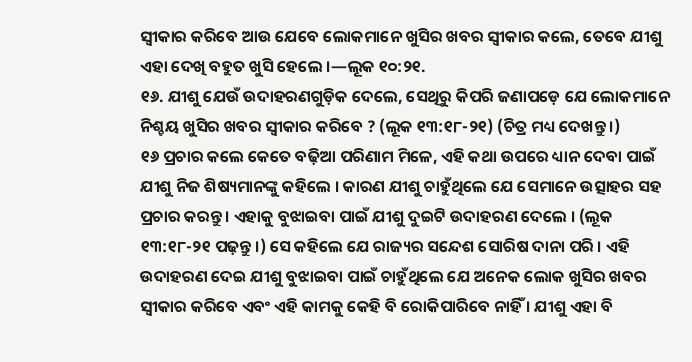ସ୍ୱୀକାର କରିବେ ଆଉ ଯେବେ ଲୋକମାନେ ଖୁସିର ଖବର ସ୍ୱୀକାର କଲେ, ତେବେ ଯୀଶୁ ଏହା ଦେଖି ବହୁତ ଖୁସି ହେଲେ ।—ଲୂକ ୧୦:୨୧.
୧୬. ଯୀଶୁ ଯେଉଁ ଉଦାହରଣଗୁଡ଼ିକ ଦେଲେ, ସେଥିରୁ କିପରି ଜଣାପଡ଼େ ଯେ ଲୋକମାନେ ନିଶ୍ଚୟ ଖୁସିର ଖବର ସ୍ୱୀକାର କରିବେ ? (ଲୂକ ୧୩:୧୮-୨୧) (ଚିତ୍ର ମଧ୍ୟ ଦେଖନ୍ତୁ ।)
୧୬ ପ୍ରଚାର କଲେ କେତେ ବଢ଼ିଆ ପରିଣାମ ମିଳେ, ଏହି କଥା ଉପରେ ଧ୍ୟାନ ଦେବା ପାଇଁ ଯୀଶୁ ନିଜ ଶିଷ୍ୟମାନଙ୍କୁ କହିଲେ । କାରଣ ଯୀଶୁ ଚାହୁଁଥିଲେ ଯେ ସେମାନେ ଉତ୍ସାହର ସହ ପ୍ରଚାର କରନ୍ତୁ । ଏହାକୁ ବୁଝାଇବା ପାଇଁ ଯୀଶୁ ଦୁଇଟି ଉଦାହରଣ ଦେଲେ । (ଲୂକ ୧୩:୧୮-୨୧ ପଢ଼ନ୍ତୁ ।) ସେ କହିଲେ ଯେ ରାଜ୍ୟର ସନ୍ଦେଶ ସୋରିଷ ଦାନା ପରି । ଏହି ଉଦାହରଣ ଦେଇ ଯୀଶୁ ବୁଝାଇବା ପାଇଁ ଚାହୁଁଥିଲେ ଯେ ଅନେକ ଲୋକ ଖୁସିର ଖବର ସ୍ୱୀକାର କରିବେ ଏବଂ ଏହି କାମକୁ କେହି ବି ରୋକିପାରିବେ ନାହିଁ । ଯୀଶୁ ଏହା ବି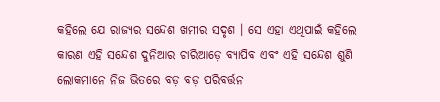କହିଲେ ଯେ ରାଜ୍ୟର ସନ୍ଦେଶ ଖମୀର ସଦୃଶ । ସେ ଏହା ଏଥିପାଇଁ କହିଲେ କାରଣ ଏହି ସନ୍ଦେଶ ଦୁନିଆର ଚାରିଆଡ଼େ ବ୍ୟାପିବ ଏବଂ ଏହି ସନ୍ଦେଶ ଶୁଣି ଲୋକମାନେ ନିଜ ଭିତରେ ବଡ଼ ବଡ଼ ପରିବର୍ତ୍ତନ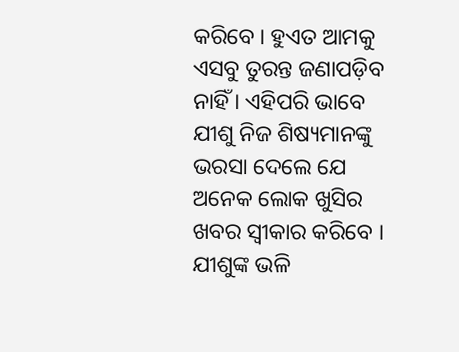କରିବେ । ହୁଏତ ଆମକୁ ଏସବୁ ତୁରନ୍ତ ଜଣାପଡ଼ିବ ନାହିଁ । ଏହିପରି ଭାବେ ଯୀଶୁ ନିଜ ଶିଷ୍ୟମାନଙ୍କୁ ଭରସା ଦେଲେ ଯେ ଅନେକ ଲୋକ ଖୁସିର ଖବର ସ୍ୱୀକାର କରିବେ ।
ଯୀଶୁଙ୍କ ଭଳି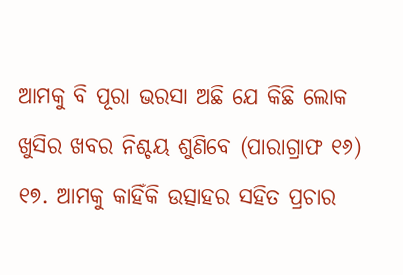ଆମକୁ ବି ପୂରା ଭରସା ଅଛି ଯେ କିଛି ଲୋକ ଖୁସିର ଖବର ନିଶ୍ଚୟ ଶୁଣିବେ (ପାରାଗ୍ରାଫ ୧୬)
୧୭. ଆମକୁ କାହିଁକି ଉତ୍ସାହର ସହିତ ପ୍ରଚାର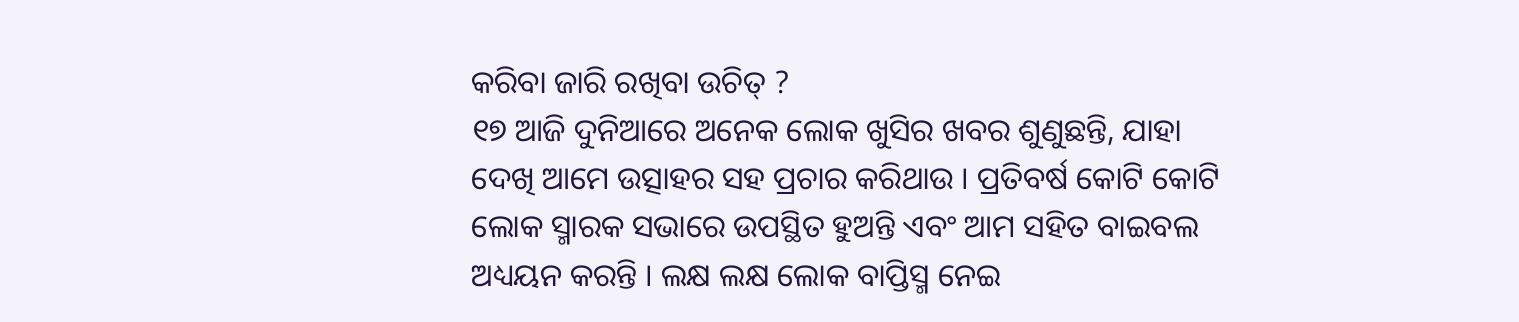କରିବା ଜାରି ରଖିବା ଉଚିତ୍ ?
୧୭ ଆଜି ଦୁନିଆରେ ଅନେକ ଲୋକ ଖୁସିର ଖବର ଶୁଣୁଛନ୍ତି, ଯାହା ଦେଖି ଆମେ ଉତ୍ସାହର ସହ ପ୍ରଚାର କରିଥାଉ । ପ୍ରତିବର୍ଷ କୋଟି କୋଟି ଲୋକ ସ୍ମାରକ ସଭାରେ ଉପସ୍ଥିତ ହୁଅନ୍ତି ଏବଂ ଆମ ସହିତ ବାଇବଲ ଅଧ୍ୟୟନ କରନ୍ତି । ଲକ୍ଷ ଲକ୍ଷ ଲୋକ ବାପ୍ତିସ୍ମ ନେଇ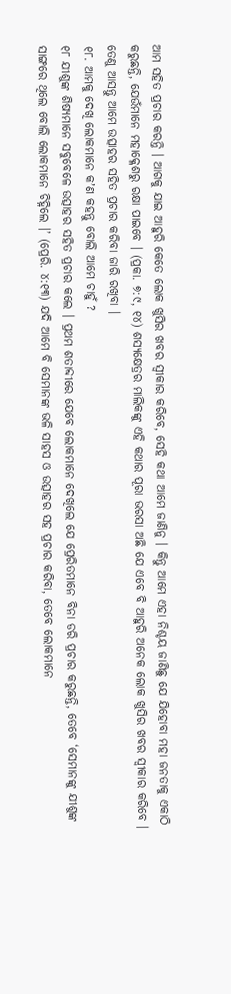ଆମ ସହିତ ପ୍ରଚାର କରନ୍ତି । ଆଗକୁ ଯାଇ ଆହୁରି କେତେ ଲୋକ ଖୁସିର ଖବର ସ୍ୱୀକାର କରିବେ, ସେହି କଥା ଆମେ ଜାଣିନୁ । କିନ୍ତୁ ଆମେ ଏହା ନିଶ୍ଚୟ ଜାଣିଛୁ ଯେ ଯିହୋବା ମହା ଜନତାକୁ ଏକାଠି କରୁଛନ୍ତି, ଯେଉଁମାନେ ମହାକ୍ଳେଶରୁ ରକ୍ଷା ପାଇବେ । (ପ୍ରକା. ୭:୯, ୧୪) ଶସ୍ୟକ୍ଷେତ୍ରର ମାଲିକଙ୍କୁ ଏହି କଥାର ପୂରା ଭରସା ଅଛି ଯେ ଏବେ ବି ଆହୁରି ଅନେକ ଲୋକ ଖୁସିର ଖବର ସ୍ୱୀକାର କରିବେ । ତେଣୁ ଆସନ୍ତୁ ଆମେ ଉତ୍ସାହର ସହିତ ପ୍ରଚାର କରିବା ଜାରି ରଖିବା ।
୧୮. ଆମକୁ ଦେଖି ଲୋକମାନେ କʼଣ କହନ୍ତୁ ବୋଲି ଆମେ ଚାହୁଁ ?
୧୮ ଯୀଶୁଙ୍କ ଶିଷ୍ୟମାନେ ସବୁବେଳେ ଉତ୍ସାହର ସହିତ ପ୍ରଚାର କଲେ । ପ୍ରଥମ ଶତାବ୍ଦୀରେ ଯେବେ ଲୋକମାନେ ଦେଖିଲେ ଯେ ପ୍ରେରିତମାନେ ବିନା ଡରି ପ୍ରଚାର କରୁଛନ୍ତି, ତେବେ ‘ସେମାନଙ୍କୁ ଯୀଶୁଙ୍କ ସାଙ୍ଗରେ ଥିଲେ ବୋଲି ଲୋକମାନେ ଚିହ୍ନିଲେ ।’ (ପ୍ରେରି. ୪:୧୩) ଯଦି ଆମେ ବି ସେମାନଙ୍କ ଭଳି ସାହସ ଓ ଉତ୍ସାହର ସହ ପ୍ରଚାର କରିବା, ତେବେ ଲୋକମାନେ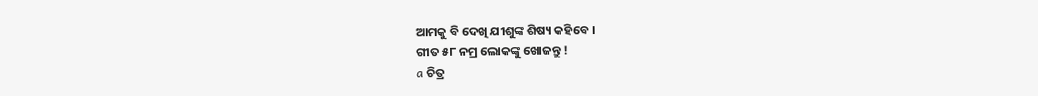ଆମକୁ ବି ଦେଖି ଯୀଶୁଙ୍କ ଶିଷ୍ୟ କହିବେ ।
ଗୀତ ୫୮ ନମ୍ର ଲୋକଙ୍କୁ ଖୋଜନ୍ତୁ !
a ଚିତ୍ର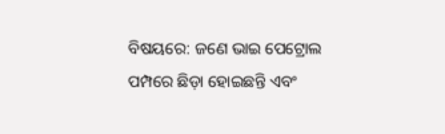ବିଷୟରେ: ଜଣେ ଭାଇ ପେଟ୍ରୋଲ ପମ୍ପରେ ଛିଡ଼ା ହୋଇଛନ୍ତି ଏବଂ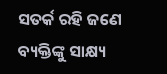ସତର୍କ ରହି ଜଣେ ବ୍ୟକ୍ତିଙ୍କୁ ସାକ୍ଷ୍ୟ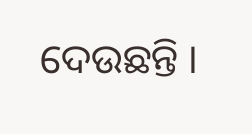ଦେଉଛନ୍ତି ।